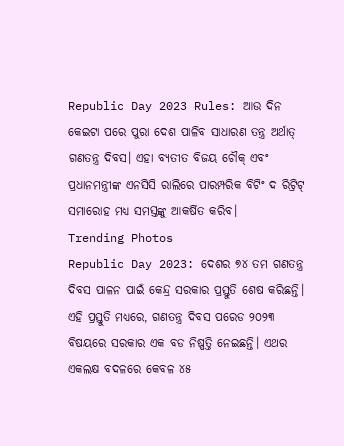Republic Day 2023 Rules: ଆଉ ଦିନ କେଇଟା ପରେ ପୁରା ଦେଶ ପାଳିବ ସାଧାରଣ ତନ୍ତ୍ର ଅର୍ଥାତ୍ ଗଣତନ୍ତ୍ର ଦିବସ। ଏହା ବ୍ୟତୀତ ବିଜୟ ଚୌକ୍ ଏବଂ ପ୍ରଧାନମନ୍ତ୍ରୀଙ୍କ ଏନସିସି ରାଲିରେ ପାରମ୍ପରିକ ବିଟିଂ ଦ ରିଟ୍ରିଟ୍ ସମାରୋହ ମଧ୍ୟ ସମସ୍ତଙ୍କୁ ଆକର୍ଷିତ କରିବ।
Trending Photos
Republic Day 2023: ଦେଶର ୭୪ ତମ ଗଣତନ୍ତ୍ର ଦିବସ ପାଳନ ପାଇଁ କେନ୍ଦ୍ର ସରକାର ପ୍ରସ୍ତୁତି ଶେଷ କରିଛନ୍ତି। ଏହି ପ୍ରସ୍ତୁତି ମଧ୍ୟରେ, ଗଣତନ୍ତ୍ର ଦିବସ ପରେଡ ୨୦୨୩ ବିଷୟରେ ସରକାର ଏକ ବଡ ନିଷ୍ପତ୍ତି ନେଇଛନ୍ତି। ଏଥର ଏକଲକ୍ଷ ବଦଳରେ କେବଳ ୪୫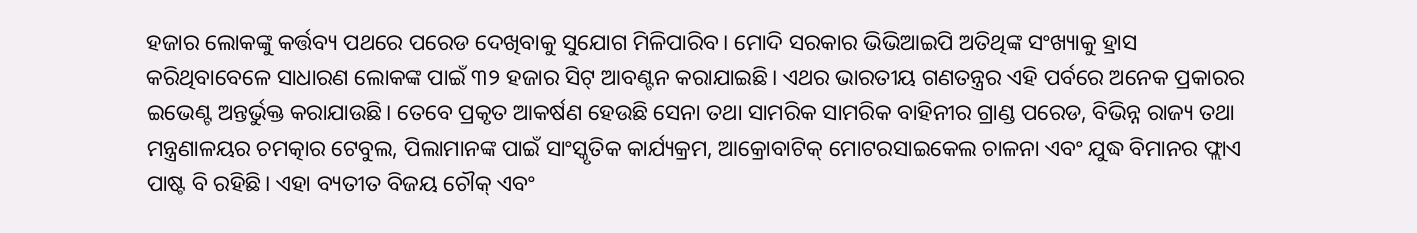ହଜାର ଲୋକଙ୍କୁ କର୍ତ୍ତବ୍ୟ ପଥରେ ପରେଡ ଦେଖିବାକୁ ସୁଯୋଗ ମିଳିପାରିବ। ମୋଦି ସରକାର ଭିଭିଆଇପି ଅତିଥିଙ୍କ ସଂଖ୍ୟାକୁ ହ୍ରାସ କରିଥିବାବେଳେ ସାଧାରଣ ଲୋକଙ୍କ ପାଇଁ ୩୨ ହଜାର ସିଟ୍ ଆବଣ୍ଟନ କରାଯାଇଛି। ଏଥର ଭାରତୀୟ ଗଣତନ୍ତ୍ରର ଏହି ପର୍ବରେ ଅନେକ ପ୍ରକାରର ଇଭେଣ୍ଟ ଅନ୍ତର୍ଭୁକ୍ତ କରାଯାଉଛି। ତେବେ ପ୍ରକୃତ ଆକର୍ଷଣ ହେଉଛି ସେନା ତଥା ସାମରିକ ସାମରିକ ବାହିନୀର ଗ୍ରାଣ୍ଡ ପରେଡ, ବିଭିନ୍ନ ରାଜ୍ୟ ତଥା ମନ୍ତ୍ରଣାଳୟର ଚମତ୍କାର ଟେବୁଲ, ପିଲାମାନଙ୍କ ପାଇଁ ସାଂସ୍କୃତିକ କାର୍ଯ୍ୟକ୍ରମ, ଆକ୍ରୋବାଟିକ୍ ମୋଟରସାଇକେଲ ଚାଳନା ଏବଂ ଯୁଦ୍ଧ ବିମାନର ଫ୍ଲାଏ ପାଷ୍ଟ ବି ରହିଛି। ଏହା ବ୍ୟତୀତ ବିଜୟ ଚୌକ୍ ଏବଂ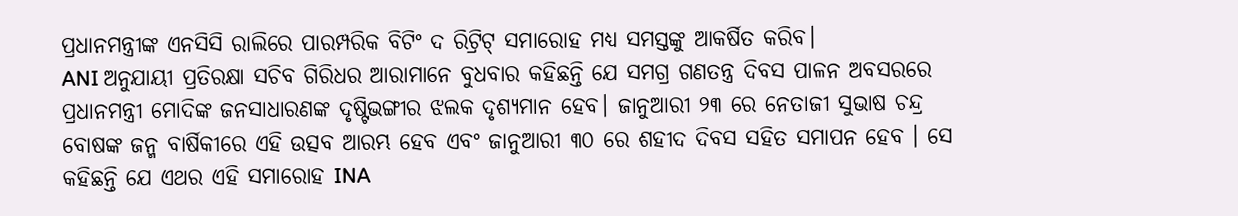ପ୍ରଧାନମନ୍ତ୍ରୀଙ୍କ ଏନସିସି ରାଲିରେ ପାରମ୍ପରିକ ବିଟିଂ ଦ ରିଟ୍ରିଟ୍ ସମାରୋହ ମଧ୍ୟ ସମସ୍ତଙ୍କୁ ଆକର୍ଷିତ କରିବ।
ANI ଅନୁଯାୟୀ ପ୍ରତିରକ୍ଷା ସଚିବ ଗିରିଧର ଆରାମାନେ ବୁଧବାର କହିଛନ୍ତି ଯେ ସମଗ୍ର ଗଣତନ୍ତ୍ର ଦିବସ ପାଳନ ଅବସରରେ ପ୍ରଧାନମନ୍ତ୍ରୀ ମୋଦିଙ୍କ ଜନସାଧାରଣଙ୍କ ଦୃଷ୍ଟିଭଙ୍ଗୀର ଝଲକ ଦୃଶ୍ୟମାନ ହେବ। ଜାନୁଆରୀ ୨୩ ରେ ନେତାଜୀ ସୁଭାଷ ଚନ୍ଦ୍ର ବୋଷଙ୍କ ଜନ୍ମ ବାର୍ଷିକୀରେ ଏହି ଉତ୍ସବ ଆରମ୍ଭ ହେବ ଏବଂ ଜାନୁଆରୀ ୩୦ ରେ ଶହୀଦ ଦିବସ ସହିତ ସମାପନ ହେବ । ସେ କହିଛନ୍ତି ଯେ ଏଥର ଏହି ସମାରୋହ INA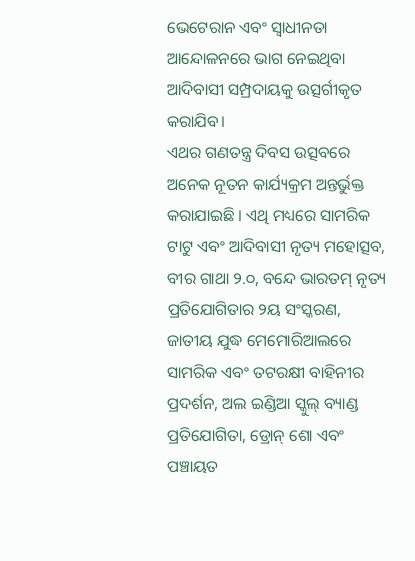ଭେଟେରାନ ଏବଂ ସ୍ୱାଧୀନତା ଆନ୍ଦୋଳନରେ ଭାଗ ନେଇଥିବା ଆଦିବାସୀ ସମ୍ପ୍ରଦାୟକୁ ଉତ୍ସର୍ଗୀକୃତ କରାଯିବ।
ଏଥର ଗଣତନ୍ତ୍ର ଦିବସ ଉତ୍ସବରେ ଅନେକ ନୂତନ କାର୍ଯ୍ୟକ୍ରମ ଅନ୍ତର୍ଭୁକ୍ତ କରାଯାଇଛି । ଏଥି ମଧ୍ୟରେ ସାମରିକ ଟାଟୁ ଏବଂ ଆଦିବାସୀ ନୃତ୍ୟ ମହୋତ୍ସବ, ବୀର ଗାଥା ୨.୦, ବନ୍ଦେ ଭାରତମ୍ ନୃତ୍ୟ ପ୍ରତିଯୋଗିତାର ୨ୟ ସଂସ୍କରଣ, ଜାତୀୟ ଯୁଦ୍ଧ ମେମୋରିଆଲରେ ସାମରିକ ଏବଂ ତଟରକ୍ଷୀ ବାହିନୀର ପ୍ରଦର୍ଶନ, ଅଲ ଇଣ୍ଡିଆ ସ୍କୁଲ୍ ବ୍ୟାଣ୍ଡ ପ୍ରତିଯୋଗିତା, ଡ୍ରୋନ୍ ଶୋ ଏବଂ ପଞ୍ଚାୟତ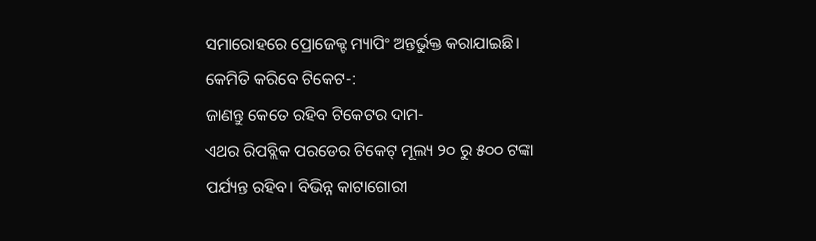ସମାରୋହରେ ପ୍ରୋଜେକ୍ଟ ମ୍ୟାପିଂ ଅନ୍ତର୍ଭୁକ୍ତ କରାଯାଇଛି।
କେମିତି କରିବେ ଟିକେଟ-:
ଜାଣନ୍ତୁ କେତେ ରହିବ ଟିକେଟର ଦାମ-
ଏଥର ରିପବ୍ଲିକ ପରଡେର ଟିକେଟ୍ ମୂଲ୍ୟ ୨୦ ରୁ ୫୦୦ ଟଙ୍କା ପର୍ଯ୍ୟନ୍ତ ରହିବ। ବିଭିନ୍ନ କାଟାଗୋରୀ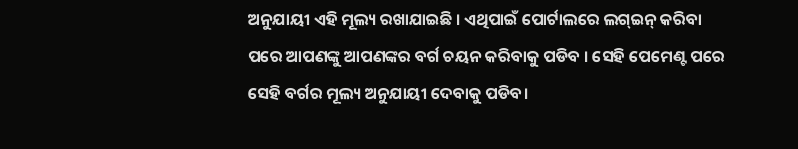ଅନୁଯାୟୀ ଏହି ମୂଲ୍ୟ ରଖାଯାଇଛି । ଏଥିପାଇଁ ପୋର୍ଟାଲରେ ଲଗ୍ଇନ୍ କରିବା ପରେ ଆପଣଙ୍କୁ ଆପଣଙ୍କର ବର୍ଗ ଚୟନ କରିବାକୁ ପଡିବ । ସେହି ପେମେଣ୍ଟ ପରେ ସେହି ବର୍ଗର ମୂଲ୍ୟ ଅନୁଯାୟୀ ଦେବାକୁ ପଡିବ।